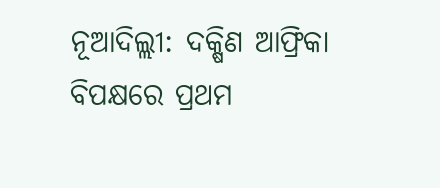ନୂଆଦିଲ୍ଲୀ: ଦକ୍ଷିଣ ଆଫ୍ରିକା ବିପକ୍ଷରେ ପ୍ରଥମ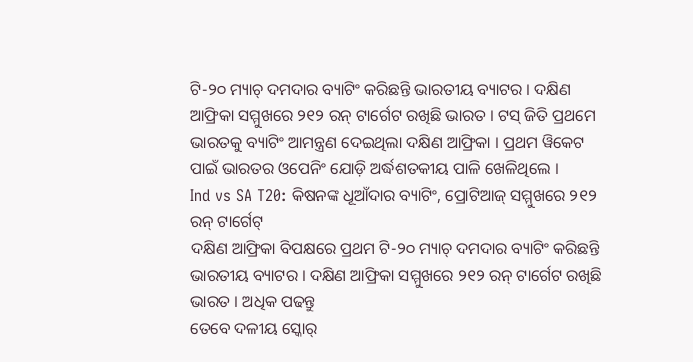ଟି-୨୦ ମ୍ୟାଚ୍ ଦମଦାର ବ୍ୟାଟିଂ କରିଛନ୍ତି ଭାରତୀୟ ବ୍ୟାଟର । ଦକ୍ଷିଣ ଆଫ୍ରିକା ସମ୍ମୁଖରେ ୨୧୨ ରନ୍ ଟାର୍ଗେଟ ରଖିଛି ଭାରତ । ଟସ୍ ଜିତି ପ୍ରଥମେ ଭାରତକୁ ବ୍ୟାଟିଂ ଆମନ୍ତ୍ରଣ ଦେଇଥିଲା ଦକ୍ଷିଣ ଆଫ୍ରିକା । ପ୍ରଥମ ୱିକେଟ ପାଇଁ ଭାରତର ଓପେନିଂ ଯୋଡ଼ି ଅର୍ଦ୍ଧଶତକୀୟ ପାଳି ଖେଳିଥିଲେ ।
Ind vs SA T20: କିଷନଙ୍କ ଧୂଆଁଦାର ବ୍ୟାଟିଂ, ପ୍ରୋଟିଆଜ୍ ସମ୍ମୁଖରେ ୨୧୨ ରନ୍ ଟାର୍ଗେଟ୍
ଦକ୍ଷିଣ ଆଫ୍ରିକା ବିପକ୍ଷରେ ପ୍ରଥମ ଟି-୨୦ ମ୍ୟାଚ୍ ଦମଦାର ବ୍ୟାଟିଂ କରିଛନ୍ତି ଭାରତୀୟ ବ୍ୟାଟର । ଦକ୍ଷିଣ ଆଫ୍ରିକା ସମ୍ମୁଖରେ ୨୧୨ ରନ୍ ଟାର୍ଗେଟ ରଖିଛି ଭାରତ । ଅଧିକ ପଢନ୍ତୁ
ତେବେ ଦଳୀୟ ସ୍କୋର୍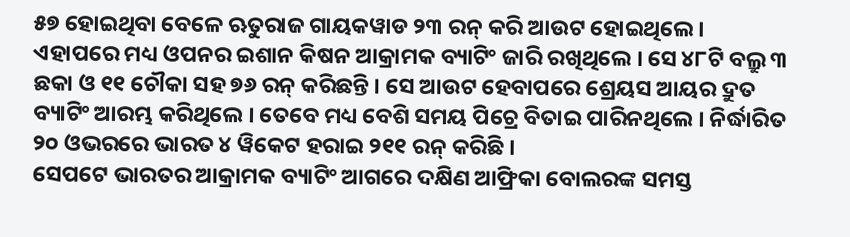୫୭ ହୋଇଥିବା ବେଳେ ଋତୁରାଜ ଗାୟକୱାଡ ୨୩ ରନ୍ କରି ଆଉଟ ହୋଇଥିଲେ । ଏହାପରେ ମଧ୍ୟ ଓପନର ଇଶାନ କିଷନ ଆକ୍ରାମକ ବ୍ୟାଟିଂ ଜାରି ରଖିଥିଲେ । ସେ ୪୮ଟି ବଲ୍ରୁ ୩ ଛକା ଓ ୧୧ ଚୌକା ସହ ୭୬ ରନ୍ କରିଛନ୍ତି । ସେ ଆଉଟ ହେବାପରେ ଶ୍ରେୟସ ଆୟର ଦ୍ରୁତ ବ୍ୟାଟିଂ ଆରମ୍ଭ କରିଥିଲେ । ତେବେ ମଧ୍ୟ ବେଶି ସମୟ ପିଚ୍ରେ ବିତାଇ ପାରିନଥିଲେ । ନିର୍ଦ୍ଧାରିତ ୨୦ ଓଭରରେ ଭାରତ ୪ ୱିକେଟ ହରାଇ ୨୧୧ ରନ୍ କରିଛି ।
ସେପଟେ ଭାରତର ଆକ୍ରାମକ ବ୍ୟାଟିଂ ଆଗରେ ଦକ୍ଷିଣ ଆଫ୍ରିକା ବୋଲରଙ୍କ ସମସ୍ତ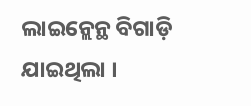ଲାଇନ୍ଲେନ୍ଥ ବିଗାଡ଼ି ଯାଇଥିଲା ।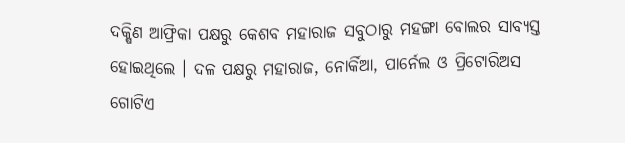ଦକ୍ଷିଣ ଆଫ୍ରିକା ପକ୍ଷରୁ କେଶବ ମହାରାଜ ସବୁଠାରୁ ମହଙ୍ଗା ବୋଲର ସାବ୍ୟସ୍ତ ହୋଇଥିଲେ । ଦଳ ପକ୍ଷରୁ ମହାରାଜ, ନୋର୍କିଆ, ପାର୍ନେଲ ଓ ପ୍ରିଟୋରିଅସ ଗୋଟିଏ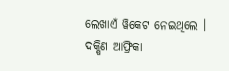ଲେଖାଏଁ ୱିକେଟ ନେଇଥିଲେ । ଦକ୍ଷିଣ ଆଫ୍ରିକା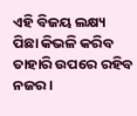ଏହି ବିଜୟ ଲକ୍ଷ୍ୟ ପିଛା କିଭଳି କରିବ ତାହାରି ଉପରେ ରହିବ ନଜର ।